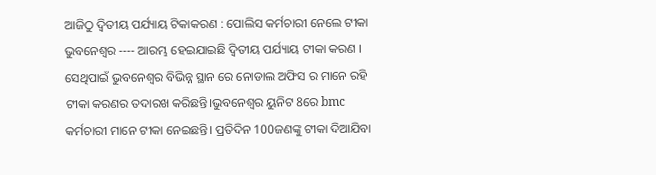ଆଜିଠୁ ଦ୍ବିତୀୟ ପର୍ଯ୍ୟାୟ ଟିକାକରଣ : ପୋଲିସ କର୍ମଚାରୀ ନେଲେ ଟୀକା
ଭୁବନେଶ୍ୱର ---- ଆରମ୍ଭ ହେଇଯାଇଛି ଦ୍ୱିତୀୟ ପର୍ଯ୍ୟାୟ ଟୀକା କରଣ । ସେଥିପାଇଁ ଭୁବନେଶ୍ୱର ବିଭିନ୍ନ ସ୍ଥାନ ରେ ନୋଡାଲ ଅଫିସ ର ମାନେ ରହି ଟୀକା କରଣର ତଦାରଖ କରିଛନ୍ତି।ଭୁବନେଶ୍ୱର ୟୁନିଟ 8ରେ bmc କର୍ମଚାରୀ ମାନେ ଟୀକା ନେଇଛନ୍ତି। ପ୍ରତିଦିନ 100ଜଣଙ୍କୁ ଟୀକା ଦିଆଯିବା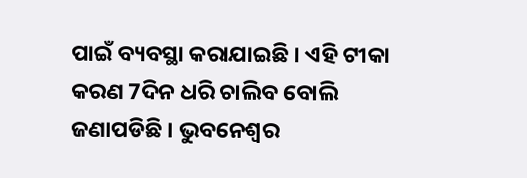ପାଇଁ ବ୍ୟବସ୍ଥା କରାଯାଇଛି । ଏହି ଟୀକା କରଣ 7ଦିନ ଧରି ଚାଲିବ ବୋଲି ଜଣାପଡିଛି । ଭୁବନେଶ୍ୱର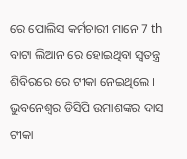ରେ ପୋଲିସ କର୍ମଚାରୀ ମାନେ 7 th ବାଟା ଲିଆନ ରେ ହୋଇଥିବା ସ୍ୱତନ୍ତ୍ର ଶିବିରରେ ରେ ଟୀକା ନେଇଥିଲେ । ଭୁବନେଶ୍ୱର ଡିସିପି ଉମାଶଙ୍କର ଦାସ ଟୀକା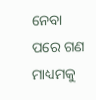ନେବା ପରେ ଗଣ ମାଧ୍ୟମକୁ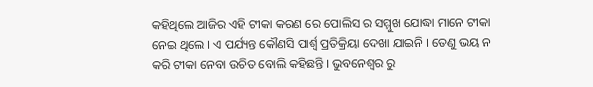କହିଥିଲେ ଆଜିର ଏହି ଟୀକା କରଣ ରେ ପୋଲିସ ର ସମ୍ମୁଖ ଯୋଦ୍ଧା ମାନେ ଟୀକା ନେଇ ଥିଲେ । ଏ ପର୍ଯ୍ୟନ୍ତ କୌଣସି ପାର୍ଶ୍ୱ ପ୍ରତିକ୍ରିୟା ଦେଖା ଯାଇନି । ତେଣୁ ଭୟ ନ କରି ଟୀକା ନେବା ଉଚିତ ବୋଲି କହିଛନ୍ତି । ଭୁବନେଶ୍ୱର ରୁ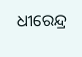ଧୀରେନ୍ଦ୍ର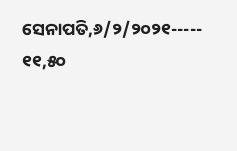ସେନାପତି,୬/୨/୨୦୨୧----- ୧୧,୫୦